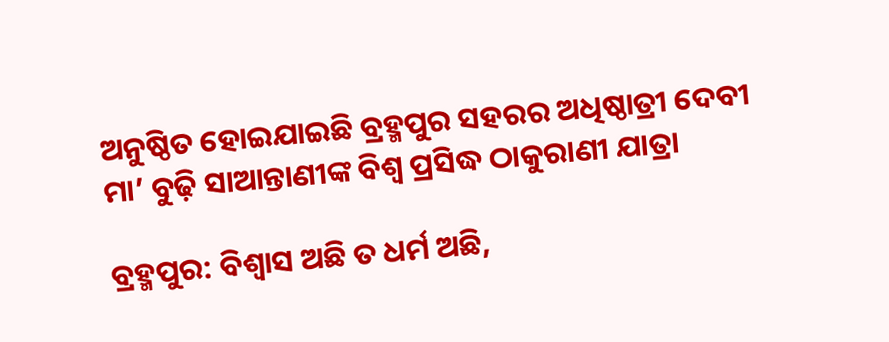ଅନୁଷ୍ଠିତ ହୋଇଯାଇଛି ବ୍ରହ୍ମପୁର ସହରର ଅଧିଷ୍ଠାତ୍ରୀ ଦେବୀ ମା’ ବୁଢ଼ି ସାଆନ୍ତାଣୀଙ୍କ ବିଶ୍ୱ ପ୍ରସିଦ୍ଧ ଠାକୁରାଣୀ ଯାତ୍ରା

ବ୍ରହ୍ମପୁର: ବିଶ୍ୱାସ ଅଛି ତ ଧର୍ମ ଅଛି,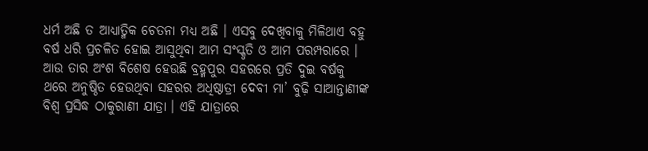ଧର୍ମ ଅଛି ତ ଆଧ୍ୟାତ୍ମିକ ଚେତନା ମଧ୍ୟ ଅଛି । ଏସବୁ ଦେଖିବାକୁ ମିଳିଥାଏ ବହୁ ବର୍ଷ ଧରି ପ୍ରଚଳିତ ହୋଇ ଆସୁଥିବା ଆମ ସଂସ୍କୃତି ଓ ଆମ ପରମ୍ପରାରେ । ଆଉ ତାର ଅଂଶ ବିଶେଷ ହେଉଛି ବ୍ରହ୍ମପୁର ସହରରେ ପ୍ରତି ଦୁଇ ବର୍ଷକୁ ଥରେ ଅନୁଷ୍ଠିତ ହେଉଥିବା ସହରର ଅଧିଷ୍ଠାତ୍ରୀ ଦେବୀ ମା’ ବୁଢ଼ି ସାଆନ୍ତାଣୀଙ୍କ ବିଶ୍ୱ ପ୍ରସିଦ୍ଧ ଠାକୁରାଣୀ ଯାତ୍ରା । ଏହି ଯାତ୍ରାରେ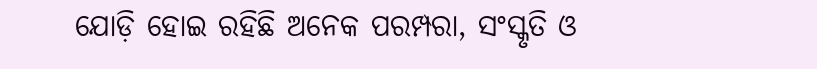ଯୋଡ଼ି ହୋଇ ରହିଛି ଅନେକ ପରମ୍ପରା, ସଂସ୍କୃତି ଓ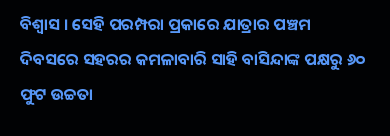ବିଶ୍ୱାସ । ସେହି ପରମ୍ପରା ପ୍ରକାରେ ଯାତ୍ରାର ପଞ୍ଚମ ଦିବସରେ ସହରର କମଳାବାରି ସାହି ବାସିନ୍ଦାଙ୍କ ପକ୍ଷରୁ ୬୦ ଫୁଟ ଉଚ୍ଚତା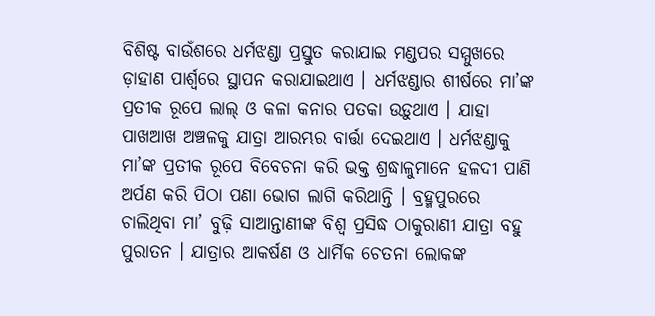ବିଶିଷ୍ଟ ବାଉଁଶରେ ଧର୍ମଝଣ୍ଡା ପ୍ରସ୍ତୁତ କରାଯାଇ ମଣ୍ଡପର ସମ୍ମୁଖରେ ଡ଼ାହାଣ ପାର୍ଶ୍ବରେ ସ୍ଥାପନ କରାଯାଇଥାଏ । ଧର୍ମଝଣ୍ଡାର ଶୀର୍ଷରେ ମା’ଙ୍କ ପ୍ରତୀକ ରୂପେ ଲାଲ୍ ଓ କଳା କନାର ପତକା ଉଡ଼ୁଥାଏ । ଯାହା ପାଖଆଖ ଅଞ୍ଚଳକୁ ଯାତ୍ରା ଆରମ୍ଭର ବାର୍ତ୍ତା ଦେଇଥାଏ । ଧର୍ମଝଣ୍ଡାକୁ ମା’ଙ୍କ ପ୍ରତୀକ ରୂପେ ବିବେଚନା କରି ଭକ୍ତ ଶ୍ରଦ୍ଧାଳୁମାନେ ହଳଦୀ ପାଣି ଅର୍ପଣ କରି ପିଠା ପଣା ଭୋଗ ଲାଗି କରିଥାନ୍ତି । ବ୍ରହ୍ମପୁରରେ ଚାଲିଥିବା ମା’ ବୁଢ଼ି ସାଆନ୍ତାଣୀଙ୍କ ବିଶ୍ୱ ପ୍ରସିଦ୍ଧ ଠାକୁରାଣୀ ଯାତ୍ରା ବହୁ ପୁରାତନ । ଯାତ୍ରାର ଆକର୍ଷଣ ଓ ଧାର୍ମିକ ଚେତନା ଲୋକଙ୍କ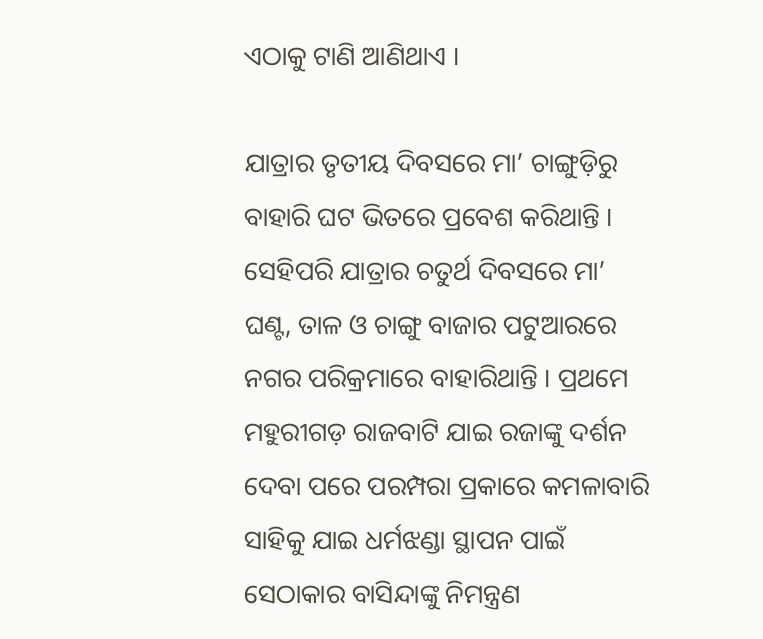ଏଠାକୁ ଟାଣି ଆଣିଥାଏ ।

ଯାତ୍ରାର ତୃତୀୟ ଦିବସରେ ମା’ ଚାଙ୍ଗୁଡ଼ିରୁ ବାହାରି ଘଟ ଭିତରେ ପ୍ରବେଶ କରିଥାନ୍ତି । ସେହିପରି ଯାତ୍ରାର ଚତୁର୍ଥ ଦିବସରେ ମା’ ଘଣ୍ଟ, ତାଳ ଓ ଚାଙ୍ଗୁ ବାଜାର ପଟୁଆରରେ ନଗର ପରିକ୍ରମାରେ ବାହାରିଥାନ୍ତି । ପ୍ରଥମେ ମହୁରୀଗଡ଼ ରାଜବାଟି ଯାଇ ରଜାଙ୍କୁ ଦର୍ଶନ ଦେବା ପରେ ପରମ୍ପରା ପ୍ରକାରେ କମଳାବାରି ସାହିକୁ ଯାଇ ଧର୍ମଝଣ୍ଡା ସ୍ଥାପନ ପାଇଁ ସେଠାକାର ବାସିନ୍ଦାଙ୍କୁ ନିମନ୍ତ୍ରଣ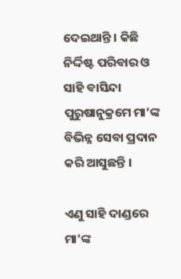ଦେଇଥାନ୍ତି । କିଛି ନିର୍ଦ୍ଦିଷ୍ଟ ପରିବାର ଓ ସାହି ବାସିନ୍ଦା ପୁରୁଷାନୁକ୍ରମେ ମା’ଙ୍କ ବିଭିନ୍ନ ସେବା ପ୍ରଦାନ କରି ଆସୁଛନ୍ତି ।

ଏଣୁ ସାହି ଦାଣ୍ଡରେ ମା’ଙ୍କ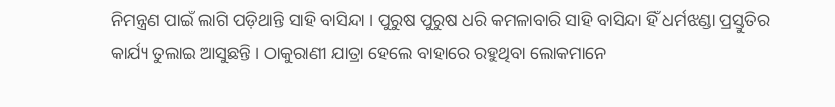ନିମନ୍ତ୍ରଣ ପାଇଁ ଲାଗି ପଡ଼ିଥାନ୍ତି ସାହି ବାସିନ୍ଦା । ପୁରୁଷ ପୁରୁଷ ଧରି କମଳାବାରି ସାହି ବାସିନ୍ଦା ହିଁ ଧର୍ମଝଣ୍ଡା ପ୍ରସ୍ତୁତିର କାର୍ଯ୍ୟ ତୁଲାଇ ଆସୁଛନ୍ତି । ଠାକୁରାଣୀ ଯାତ୍ରା ହେଲେ ବାହାରେ ରହୁଥିବା ଲୋକମାନେ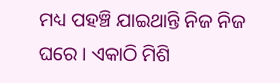ମଧ୍ୟ ପହଞ୍ଚି ଯାଇଥାନ୍ତି ନିଜ ନିଜ ଘରେ । ଏକାଠି ମିଶି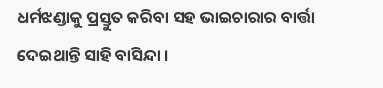ଧର୍ମଝଣ୍ଡାକୁ ପ୍ରସ୍ତୁତ କରିବା ସହ ଭାଇଚାରାର ବାର୍ତ୍ତା ଦେଇଥାନ୍ତି ସାହି ବାସିନ୍ଦା ।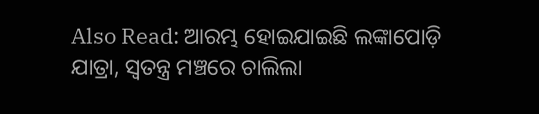Also Read: ଆରମ୍ଭ ହୋଇଯାଇଛି ଲଙ୍କାପୋଡ଼ି ଯାତ୍ରା, ସ୍ୱତନ୍ତ୍ର ମଞ୍ଚରେ ଚାଲିଲା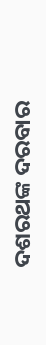ଦଶରଥଙ୍କ ଦରବାର